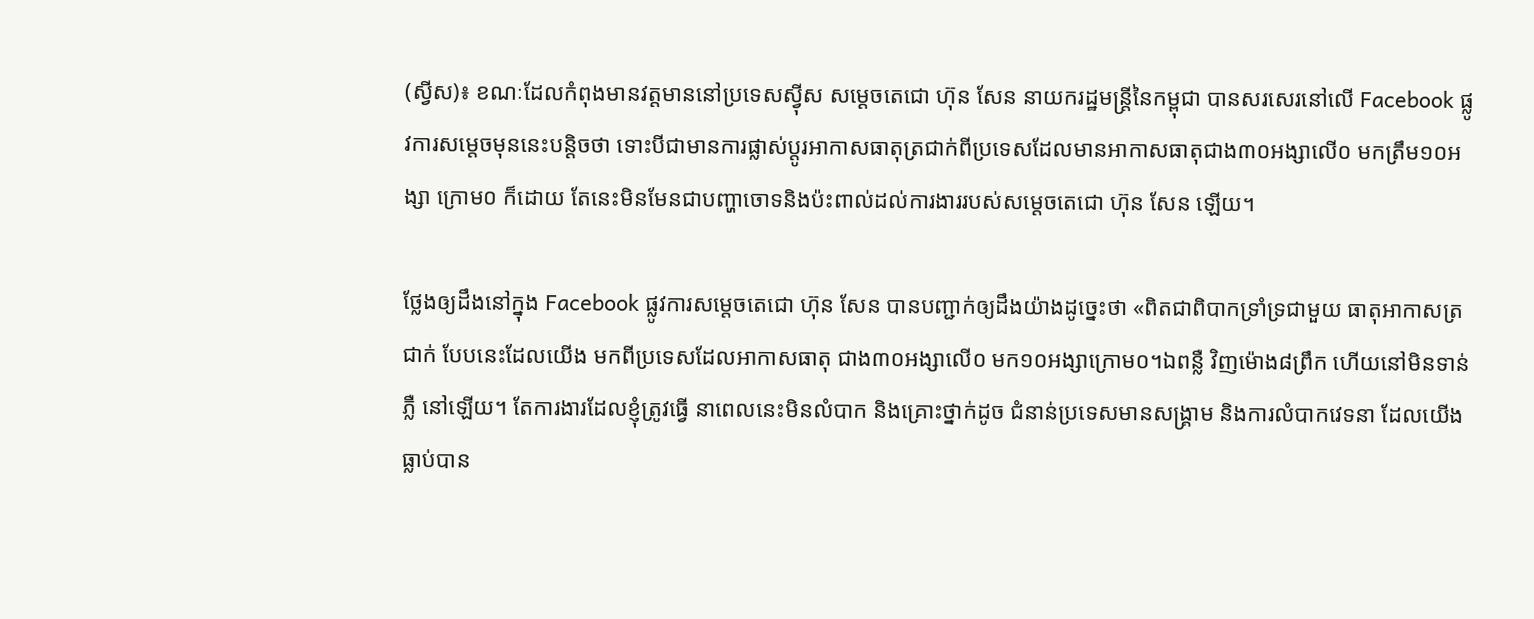(ស្វីស)៖ ខណៈដែលកំពុងមានវត្តមាននៅប្រទេសស៊្វីស សម្តេចតេជោ ហ៊ុន សែន នាយករដ្ឋមន្រ្តីនៃកម្ពុជា បានសរសេរនៅលើ Facebook ផ្លូវការសម្តេចមុននេះបន្តិចថា ទោះបីជាមានការផ្លាស់ប្តូរអាកាសធាតុត្រជាក់ពីប្រទេសដែលមានអាកាសធាតុជាង៣០អង្សាលើ០ មកត្រឹម១០អង្សា ក្រោម០ ក៏ដោយ តែនេះមិនមែនជាបញ្ហាចោទនិងប៉ះពាល់ដល់ការងាររបស់សម្តេចតេជោ ហ៊ុន សែន ឡើយ។

ថ្លែងឲ្យដឹងនៅក្នុង Facebook ផ្លូវការសម្តេចតេជោ ហ៊ុន សែន បានបញ្ជាក់ឲ្យដឹងយ៉ាងដូច្នេះថា «ពិតជាពិបាកទ្រាំទ្រជាមួយ ធាតុអាកាសត្រជាក់ បែបនេះដែលយើង មកពីប្រទេសដែលអាកាសធាតុ ជាង៣០អង្សាលើ០ មក១០អង្សាក្រោម០។ឯពន្លឺ វិញម៉ោង៨ព្រឹក ហើយនៅមិនទាន់ភ្លឺ នៅឡើយ។ តែការងារដែលខ្ញុំត្រូវធ្វើ នាពេលនេះមិនលំបាក និងគ្រោះថ្នាក់ដូច ជំនាន់ប្រទេសមានសង្គ្រាម និងការលំបាកវេទនា ដែលយើងធ្លាប់បាន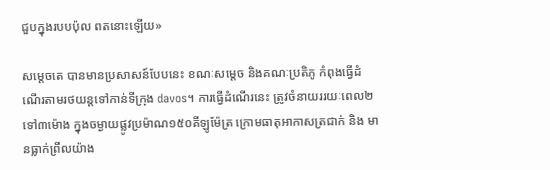ជួបក្នុងរបបប៉ុល ពតនោះឡើយ»

សម្តេចតេ បានមានប្រសាសន៍បែបនេះ ខណៈសម្តេច និងគណៈប្រតិភូ កំពុងធ្វើដំណើរតាមរថយន្តទៅកាន់ទីក្រុង davos។ ការធ្វើដំណើរនេះ ត្រូវចំនាយររយៈពេល២ទៅ៣ម៉ោង ក្នុងចម្ងាយផ្លូវប្រម៉ាណ១៥០គីឡូម៉ែត្រ ក្រោមធាតុអាកាសត្រជាក់ និង មានធ្លាក់ព្រឹលយ៉ាង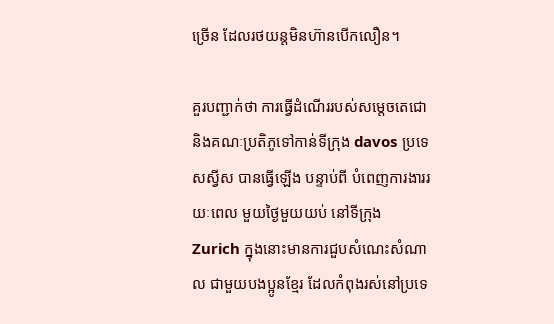ច្រើន ដែលរថយន្តមិនហ៊ានបើកលឿន។

គួរបញ្ជាក់ថា ការធ្វើដំណើររបស់សម្តេចតេជោ និងគណៈប្រតិភូទៅកាន់ទីក្រុង davos ប្រទេសស្វីស បានធ្វើឡើង បន្ទាប់ពី បំពេញការងាររយៈពេល មួយថ្ងៃមួយយប់ នៅទីក្រុង Zurich ក្នុងនោះមានការជួបសំណេះសំណាល ជាមួយបងប្អូនខ្មែរ ដែលកំពុងរស់នៅប្រទេ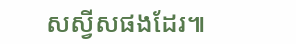សស្វីសផងដែរ៕